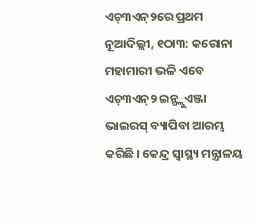ଏଚ୍୩ଏନ୍୨ରେ ପ୍ରଥମ
ନୂଆଦିଲ୍ଲୀ, ୧ଠା୩: କରୋନା ମହାମାରୀ ଭଳି ଏବେ ଏଚ୍୩ଏନ୍୨ ଇନ୍ଫ୍ଲୁଏଞ୍ଜା ଭାଇରସ୍ ବ୍ୟାପିବା ଆରମ୍ଭ କରିଛି । କେନ୍ଦ୍ର ସ୍ୱାସ୍ଥ୍ୟ ମନ୍ତ୍ରାଳୟ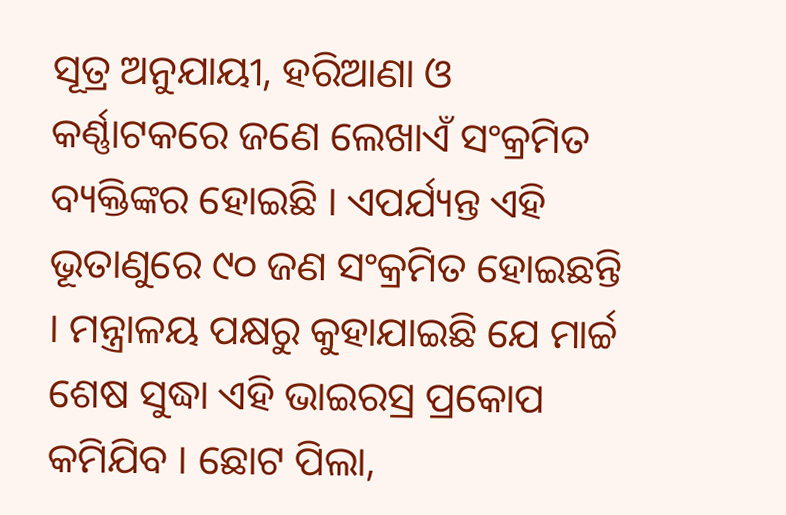ସୂତ୍ର ଅନୁଯାୟୀ, ହରିଆଣା ଓ କର୍ଣ୍ଣାଟକରେ ଜଣେ ଲେଖାଏଁ ସଂକ୍ରମିତ ବ୍ୟକ୍ତିଙ୍କର ହୋଇଛି । ଏପର୍ଯ୍ୟନ୍ତ ଏହି ଭୂତାଣୁରେ ୯୦ ଜଣ ସଂକ୍ରମିତ ହୋଇଛନ୍ତି । ମନ୍ତ୍ରାଳୟ ପକ୍ଷରୁ କୁହାଯାଇଛି ଯେ ମାର୍ଚ୍ଚ ଶେଷ ସୁଦ୍ଧା ଏହି ଭାଇରସ୍ର ପ୍ରକୋପ କମିଯିବ । ଛୋଟ ପିଲା,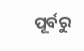ପୂର୍ବରୁ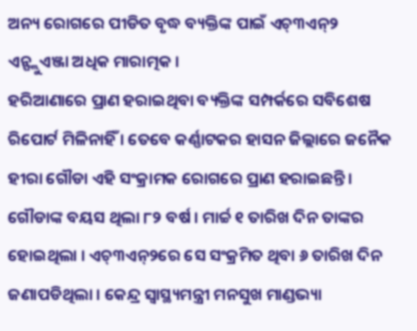ଅନ୍ୟ ରୋଗରେ ପୀଡିତ ବୃଦ୍ଧ ବ୍ୟକ୍ତିଙ୍କ ପାଇଁ ଏଚ୍୩ଏନ୍୨ ଏନ୍ଫ୍ଲୁଏଞ୍ଜା ଅଧିକ ମାରାତ୍ମକ ।
ହରିଆଣାରେ ପ୍ରାଣ ହରାଇଥିବା ବ୍ୟକ୍ତିଙ୍କ ସମ୍ପର୍କରେ ସବିଶେଷ ରିପୋର୍ଟ ମିଳିନାହିଁ । ତେବେ କର୍ଣ୍ଣାଟକର ହାସନ ଜିଲ୍ଲାରେ ଜନୈକ ହୀରା ଗୌଡା ଏହି ସଂକ୍ରାମକ ରୋଗରେ ପ୍ରାଣ ହରାଇଛନ୍ତି । ଗୌଡାଙ୍କ ବୟସ ଥିଲା ୮୨ ବର୍ଷ । ମାର୍ଚ୍ଚ ୧ ତାରିଖ ଦିନ ତାଙ୍କର ହୋଇଥିଲା । ଏଚ୍୩ଏନ୍୨ରେ ସେ ସଂକ୍ରମିତ ଥିବା ୬ ତାରିଖ ଦିନ ଜଣାପଡିଥିଲା । କେନ୍ଦ୍ର ସ୍ୱାସ୍ଥ୍ୟମନ୍ତ୍ରୀ ମନସୁଖ ମାଣ୍ଡଭ୍ୟା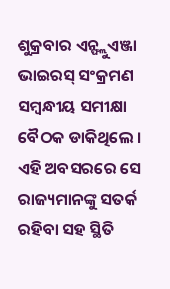ଶୁକ୍ରବାର ଏନ୍ଫ୍ଲୁଏଞ୍ଜା ଭାଇରସ୍ ସଂକ୍ରମଣ ସମ୍ବନ୍ଧୀୟ ସମୀକ୍ଷା ବୈଠକ ଡାକିଥିଲେ । ଏହି ଅବସରରେ ସେ ରାଜ୍ୟମାନଙ୍କୁ ସତର୍କ ରହିବା ସହ ସ୍ଥିତି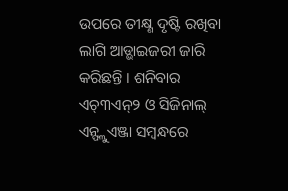ଉପରେ ତୀକ୍ଷ୍ଣ ଦୃଷ୍ଟି ରଖିବା ଲାଗି ଆଡ୍ଭାଇଜରୀ ଜାରି କରିଛନ୍ତି । ଶନିବାର ଏଚ୍୩ଏନ୍୨ ଓ ସିଜିନାଲ୍ ଏନ୍ଫ୍ଲୁଏଞ୍ଜା ସମ୍ବନ୍ଧରେ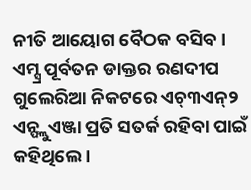ନୀତି ଆୟୋଗ ବୈଠକ ବସିବ । ଏମ୍ସ୍ର ପୂର୍ବତନ ଡାକ୍ତର ରଣଦୀପ ଗୁଲେରିଆ ନିକଟରେ ଏଚ୍୩ଏନ୍୨ ଏନ୍ଫ୍ଲୁଏଞ୍ଜା ପ୍ରତି ସତର୍କ ରହିବା ପାଇଁ କହିଥିଲେ ।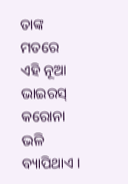ତାଙ୍କ ମତରେ ଏହି ନୂଆ ଭାଇରସ୍ କରୋନା ଭଳି ବ୍ୟାପିଥାଏ ।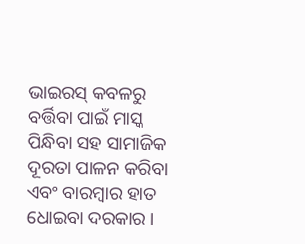ଭାଇରସ୍ କବଳରୁ ବର୍ତ୍ତିବା ପାଇଁ ମାସ୍କ ପିନ୍ଧିବା ସହ ସାମାଜିକ ଦୂରତା ପାଳନ କରିବା ଏବଂ ବାରମ୍ବାର ହାତ ଧୋଇବା ଦରକାର ।